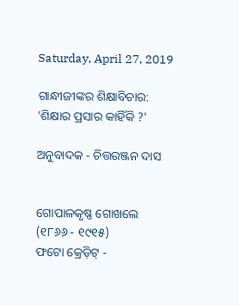Saturday, April 27, 2019

ଗାନ୍ଧୀଜୀଙ୍କର ଶିକ୍ଷାବିଚାର: 'ଶିକ୍ଷାର ପ୍ରସାର କାହିଁକି ?'

ଅନୁବାଦକ - ଚିତ୍ତରଞ୍ଜନ ଦାସ


ଗୋପାଳକୃଷ୍ଣ ଗୋଖଲେ (୧୮୬୬ - ୧୯୧୫)
ଫଟୋ କ୍ରେଡ଼ିଟ୍ -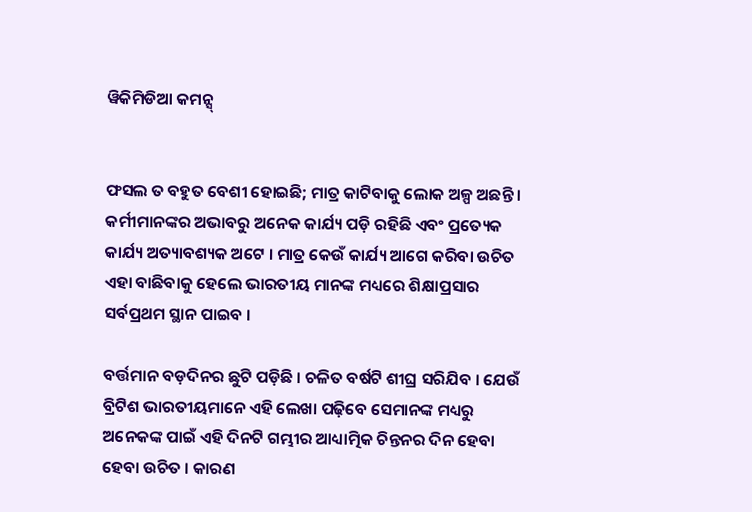ୱିକିମିଡିଆ କମନ୍ସ୍


ଫସଲ ତ ବହୁତ ବେଶୀ ହୋଇଛି; ମାତ୍ର କାଟିବାକୁ ଲୋକ ଅଳ୍ପ ଅଛନ୍ତି । କର୍ମୀମାନଙ୍କର ଅଭାବରୁ ଅନେକ କାର୍ଯ୍ୟ ପଡ଼ି ରହିଛି ଏବଂ ପ୍ରତ୍ୟେକ କାର୍ଯ୍ୟ ଅତ୍ୟାବଶ୍ୟକ ଅଟେ । ମାତ୍ର କେଉଁ କାର୍ଯ୍ୟ ଆଗେ କରିବା ଉଚିତ ଏହା ବାଛିବାକୁ ହେଲେ ଭାରତୀୟ ମାନଙ୍କ ମଧ୍ୟରେ ଶିକ୍ଷାପ୍ରସାର ସର୍ବପ୍ରଥମ ସ୍ଥାନ ପାଇବ ।

ବର୍ତ୍ତମାନ ବଡ଼ଦିନର ଛୁଟି ପଡ଼ିଛି । ଚଳିତ ବର୍ଷଟି ଶୀଘ୍ର ସରିଯିବ । ଯେଉଁ ବ୍ରିଟିଶ ଭାରତୀୟମାନେ ଏହି ଲେଖା ପଢ଼ିବେ ସେମାନଙ୍କ ମଧ୍ୟରୁ ଅନେକଙ୍କ ପାଇଁ ଏହି ଦିନଟି ଗମ୍ଭୀର ଆଧ୍ୟାତ୍ମିକ ଚିନ୍ତନର ଦିନ ହେବା ହେବା ଉଚିତ । କାରଣ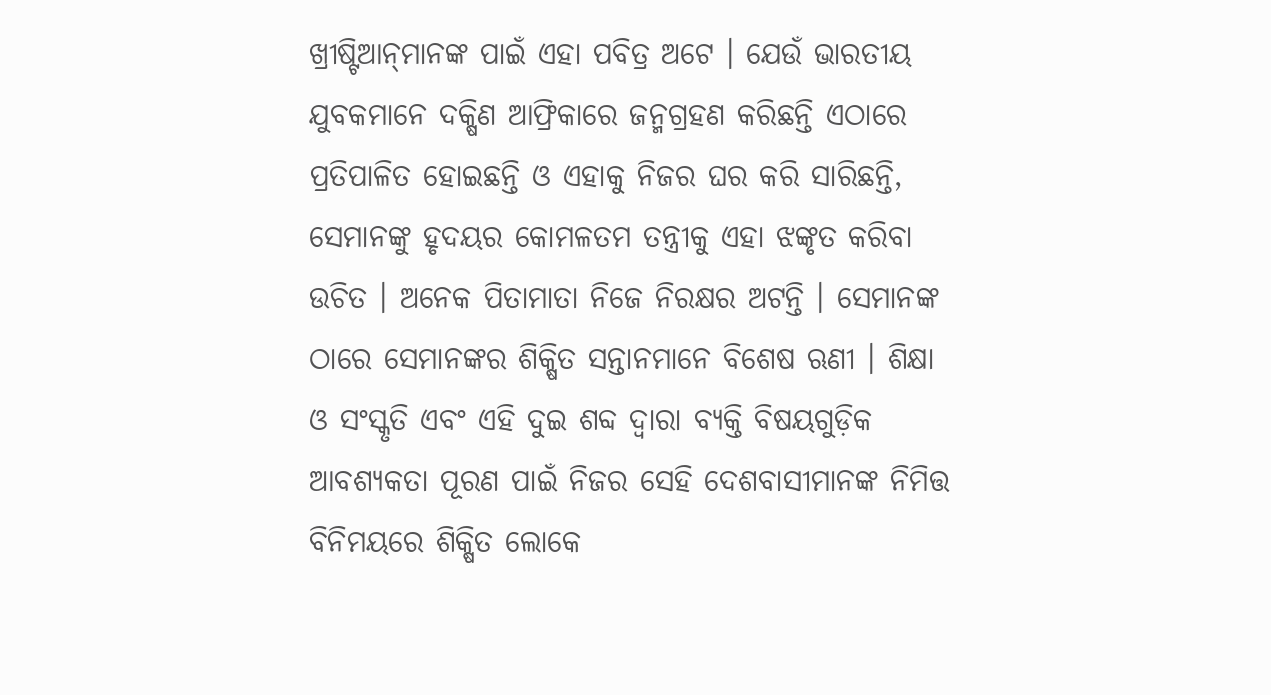ଖ୍ରୀଷ୍ଟିଆନ୍‌ମାନଙ୍କ ପାଇଁ ଏହା ପବିତ୍ର ଅଟେ । ଯେଉଁ ଭାରତୀୟ ଯୁବକମାନେ ଦକ୍ଷିଣ ଆଫ୍ରିକାରେ ଜନ୍ମଗ୍ରହଣ କରିଛନ୍ତି ଏଠାରେ ପ୍ରତିପାଳିତ ହୋଇଛନ୍ତି ଓ ଏହାକୁ ନିଜର ଘର କରି ସାରିଛନ୍ତି, ସେମାନଙ୍କୁ ହୃଦୟର କୋମଳତମ ତନ୍ତ୍ରୀକୁ ଏହା ଝଙ୍କୃତ କରିବା ଉଚିତ । ଅନେକ ପିତାମାତା ନିଜେ ନିରକ୍ଷର ଅଟନ୍ତି । ସେମାନଙ୍କ ଠାରେ ସେମାନଙ୍କର ଶିକ୍ଷିତ ସନ୍ତାନମାନେ ବିଶେଷ ଋଣୀ । ଶିକ୍ଷା ଓ ସଂସ୍କୃତି ଏବଂ ଏହି ଦୁଇ ଶବ୍ଦ ଦ୍ୱାରା ବ୍ୟକ୍ତି ବିଷୟଗୁଡ଼ିକ ଆବଶ୍ୟକତା ପୂରଣ ପାଇଁ ନିଜର ସେହି ଦେଶବାସୀମାନଙ୍କ ନିମିତ୍ତ ବିନିମୟରେ ଶିକ୍ଷିତ ଲୋକେ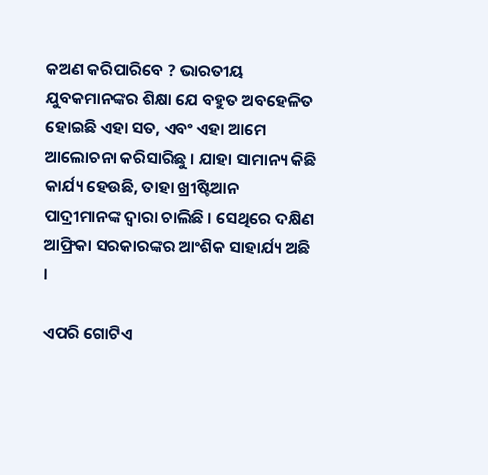କଅଣ କରିପାରିବେ ? ଭାରତୀୟ ଯୁବକମାନଙ୍କର ଶିକ୍ଷା ଯେ ବହୁତ ଅବହେଳିତ ହୋଇଛି ଏହା ସତ, ଏବଂ ଏହା ଆମେ ଆଲୋଚନା କରିସାରିଛୁ । ଯାହା ସାମାନ୍ୟ କିଛି କାର୍ଯ୍ୟ ହେଉଛି, ତାହା ଖ୍ରୀଷ୍ଟିଆନ ପାଦ୍ରୀମାନଙ୍କ ଦ୍ୱାରା ଚାଲିଛି । ସେଥିରେ ଦକ୍ଷିଣ ଆଫ୍ରିକା ସରକାରଙ୍କର ଆଂଶିକ ସାହାର୍ଯ୍ୟ ଅଛି ।

ଏପରି ଗୋଟିଏ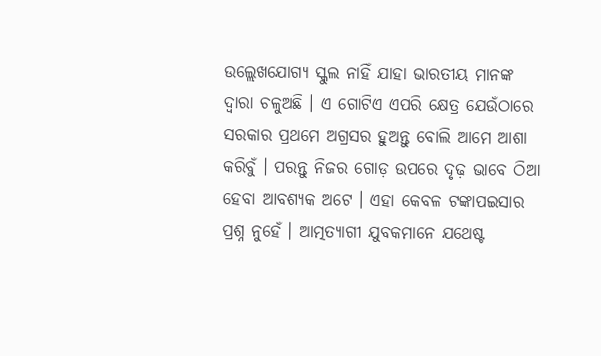ଉଲ୍ଲେଖଯୋଗ୍ୟ ସ୍କୁଲ ନାହିଁ ଯାହା ଭାରତୀୟ ମାନଙ୍କ ଦ୍ୱାରା ଚଳୁଅଛି । ଏ ଗୋଟିଏ ଏପରି କ୍ଷେତ୍ର ଯେଉଁଠାରେ ସରକାର ପ୍ରଥମେ ଅଗ୍ରସର ହୁଅନ୍ତୁ ବୋଲି ଆମେ ଆଶା କରିବୁଁ । ପରନ୍ତୁ ନିଜର ଗୋଡ଼ ଉପରେ ଦୃଢ଼ ଭାବେ ଠିଆ ହେବା ଆବଶ୍ୟକ ଅଟେ । ଏହା କେବଳ ଟଙ୍କାପଇସାର ପ୍ରଶ୍ନ ନୁହେଁ । ଆତ୍ମତ୍ୟାଗୀ ଯୁବକମାନେ ଯଥେଷ୍ଟ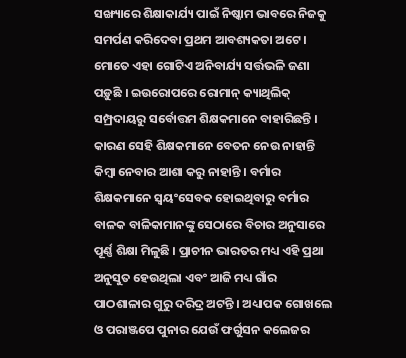ସଙ୍ଖ୍ୟାରେ ଶିକ୍ଷାକାର୍ଯ୍ୟ ପାଇଁ ନିଷ୍କାମ ଭାବରେ ନିଜକୁ ସମର୍ପଣ କରିଦେବା ପ୍ରଥମ ଆବଶ୍ୟକତା ଅଟେ । ମୋତେ ଏହା ଗୋଟିଏ ଅନିବାର୍ଯ୍ୟ ସର୍ତ୍ତଭଳି ଜଣା ପଡ଼ୁଛି । ଇଉରୋପରେ ରୋମାନ୍ କ୍ୟାଥିଲିକ୍ ସମ୍ପ୍ରଦାୟରୁ ସର୍ବୋତ୍ତମ ଶିକ୍ଷକମାନେ ବାହାରିଛନ୍ତି । କାରଣ ସେହି ଶିକ୍ଷକମାନେ ବେତନ ନେଉ ନାହାନ୍ତି କିମ୍ୱା ନେବାର ଆଶା କରୁ ନାହାନ୍ତି । ବର୍ମାର ଶିକ୍ଷକମାନେ ସ୍ୱୟ‌ଂସେବକ ହୋଇଥିବାରୁ ବର୍ମାର ବାଳକ ବାଳିକାମାନଙ୍କୁ ସେଠାରେ ବିଚାର ଅନୁସାରେ ପୂର୍ଣ୍ଣ ଶିକ୍ଷା ମିଳୁଛି । ପ୍ରାଚୀନ ଭାରତର ମଧ୍ୟ ଏହି ପ୍ରଥା ଅନୁସୁତ ହେଉଥିଲା ଏବଂ ଆଜି ମଧ୍ୟ ଗାଁର ପାଠଶାଳାର ଗୁରୁ ଦରିଦ୍ର ଅଟନ୍ତି । ଅଧ୍ୟାପକ ଗୋଖଲେ ଓ ପରାଞ୍ଜପେ ପୁନାର ଯେଉଁ ଫର୍ଗୁସନ କଲେଜର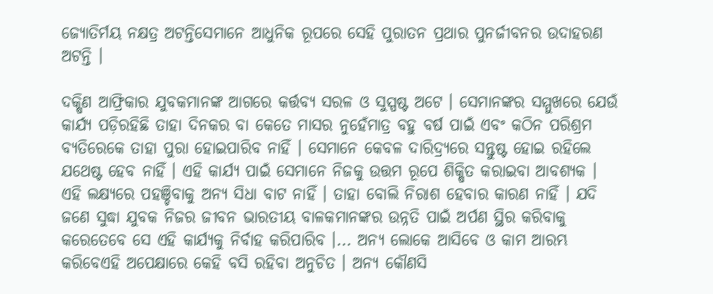ଜ୍ୟୋତିର୍ମୟ ନକ୍ଷତ୍ର ଅଟନ୍ତିସେମାନେ ଆଧୁନିକ ରୂପରେ ସେହି ପୁରାତନ ପ୍ରଥାର ପୁନର୍ଜୀବନର ଉଦାହରଣ ଅଟନ୍ତି ।

ଦକ୍ଷିଣ ଆଫ୍ରିକାର ଯୁବକମାନଙ୍କ ଆଗରେ କର୍ତ୍ତବ୍ୟ ସରଳ ଓ ସୁସ୍ପଷ୍ଟ ଅଟେ । ସେମାନଙ୍କର ସମ୍ମୁଖରେ ଯେଉଁ କାର୍ଯ୍ୟ ପଡ଼ିରହିଛି ତାହା ଦିନକର ବା କେତେ ମାସର ନୁହେଁମାତ୍ର ବହୁ ବର୍ଷ ପାଇଁ ଏବଂ କଠିନ ପରିଶ୍ରମ ବ୍ୟତିରେକେ ତାହା ପୁରା ହୋଇପାରିବ ନାହିଁ । ସେମାନେ କେବଳ ଦାରିଦ୍ର୍ୟରେ ସନ୍ତୁଷ୍ଟ ହୋଇ ରହିଲେ ଯଥେଷ୍ଟ ହେବ ନାହିଁ । ଏହି କାର୍ଯ୍ୟ ପାଇଁ ସେମାନେ ନିଜକୁ ଉତ୍ତମ ରୂପେ ଶିକ୍ଷିତ କରାଇବା ଆବଶ୍ୟକ । ଏହି ଲକ୍ଷ୍ୟରେ ପହଞ୍ଚିବାକୁ ଅନ୍ୟ ସିଧା ବାଟ ନାହିଁ । ତାହା ବୋଲି ନିରାଶ ହେବାର କାରଣ ନାହିଁ । ଯଦି ଜଣେ ସୁଦ୍ଧା ଯୁବକ ନିଜର ଜୀବନ ଭାରତୀୟ ବାଳକମାନଙ୍କର ଉନ୍ନତି ପାଇଁ ଅର୍ପଣ ସ୍ଥିର କରିବାକୁ କରେତେବେ ସେ ଏହି କାର୍ଯ୍ୟକୁ ନିର୍ବାହ କରିପାରିବ ।... ଅନ୍ୟ ଲୋକେ ଆସିବେ ଓ କାମ ଆରମ୍ଭ କରିବେଏହି ଅପେକ୍ଷାରେ କେହି ବସି ରହିବା ଅନୁଚିତ । ଅନ୍ୟ କୌଣସି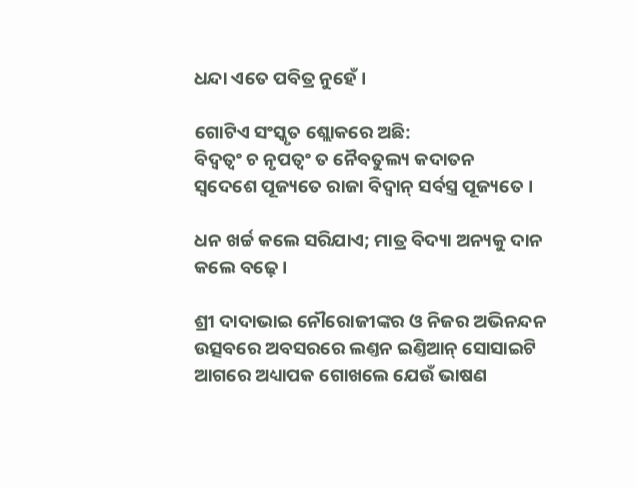ଧନ୍ଦା ଏତେ ପବିତ୍ର ନୁହେଁ ।

ଗୋଟିଏ ସଂସ୍କୃତ ଶ୍ଲୋକରେ ଅଛି:
ବିଦ୍ୱତ୍ୱ‌ଂ ଚ ନୃପତ୍ୱଂ ତ ନୈବତୁଲ୍ୟ କଦାତନ
ସ୍ୱଦେଶେ ପୂଜ୍ୟତେ ରାଜା ବିଦ୍ୱାନ୍ ସର୍ବସ୍ତ୍ର ପୂଜ୍ୟତେ ।

ଧନ ଖର୍ଚ୍ଚ କଲେ ସରିଯାଏ; ମାତ୍ର ବିଦ୍ୟା ଅନ୍ୟକୁ ଦାନ କଲେ ବଢ଼େ ।

ଶ୍ରୀ ଦାଦାଭାଇ ନୌରୋଜୀଙ୍କର ଓ ନିଜର ଅଭିନନ୍ଦନ ଉତ୍ସବରେ ଅବସରରେ ଲଣ୍ତନ ଇଣ୍ତିଆନ୍ ସୋସାଇଟି ଆଗରେ ଅଧ୍ୟାପକ ଗୋଖଲେ ଯେଉଁ ଭାଷଣ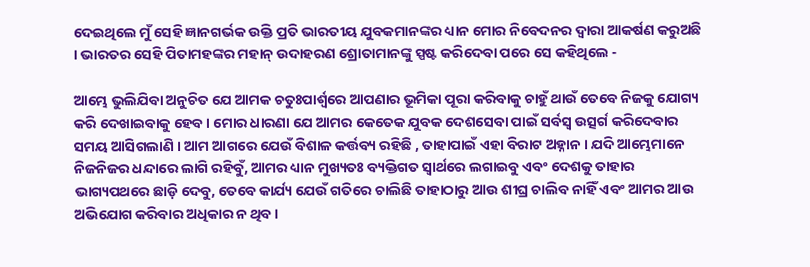ଦେଇଥିଲେ ମୁଁ ସେହି ଜ୍ଞାନଗର୍ଭକ ଉକ୍ତି ପ୍ରତି ଭାରତୀୟ ଯୁବକମାନଙ୍କର ଧ୍ୟାନ ମୋର ନିବେଦନର ଦ୍ୱାରା ଆକର୍ଷଣ କରୁଅଛି । ଭାରତର ସେହି ପିତାମହଙ୍କର ମହାନ୍ ଉଦାହରଣ ଶ୍ରୋତାମାନଙ୍କୁ ସ୍ପଷ୍ଟ କରିଦେବା ପରେ ସେ କହିଥିଲେ -

ଆମ୍ଭେ ଭୁଲିଯିବା ଅନୁଚିତ ଯେ ଆମକ ଚତୁଃପାର୍ଶ୍ୱରେ ଆପଣାର ଭୂମିକା ପୂରା କରିବାକୁ ଚାହୁଁ ଥାଉଁ ତେବେ ନିଜକୁ ଯୋଗ୍ୟ କରି ଦେଖାଇବାକୁ ହେବ । ମୋର ଧାରଣା ଯେ ଆମର କେତେକ ଯୁବକ ଦେଶସେବା ପାଇଁ ସର୍ବସ୍ୱ ଉତ୍ସର୍ଗ କରିଦେବାର ସମୟ ଆସିଗଲାଣି । ଆମ ଆଗରେ ଯେଉଁ ବିଶାଳ କର୍ତ୍ତବ୍ୟ ରହିଛି , ତାହାପାଇଁ ଏହା ବିରାଟ ଅହ୍ନାନ । ଯଦି ଆମ୍ଭେମାନେ ନିଜନିଜର ଧନ୍ଦାରେ ଲାଗି ରହିବୁଁ, ଆମର ଧ୍ୟାନ ମୁଖ୍ୟତଃ ବ୍ୟକ୍ତିଗତ ସ୍ୱାର୍ଥରେ ଲଗାଇବୁ ଏବଂ ଦେଶକୁ ତାହାର ଭାଗ୍ୟପଥରେ ଛାଡ଼ି ଦେବୁ, ତେବେ କାର୍ଯ୍ୟ ଯେଉଁ ଗତିରେ ଚାଲିଛି ତାହାଠାରୁ ଆଉ ଶୀଘ୍ର ଚାଲିବ ନାହିଁ ଏବ‌ଂ ଆମର ଆଉ ଅଭିଯୋଗ କରିବାର ଅଧିକାର ନ ଥିବ ।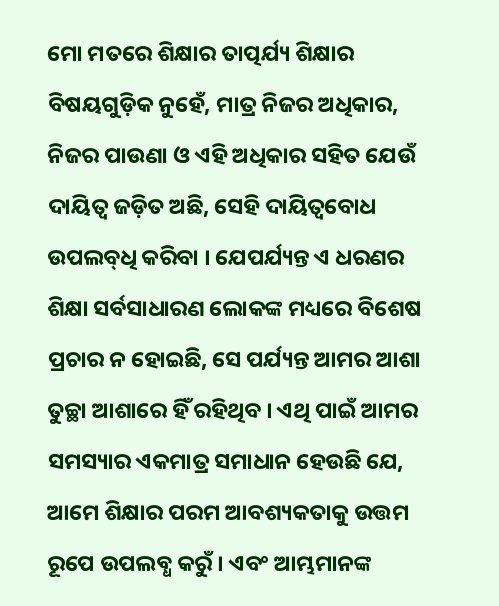ମୋ ମତରେ ଶିକ୍ଷାର ତାତ୍ପର୍ଯ୍ୟ ଶିକ୍ଷାର ବିଷୟଗୁଡ଼ିକ ନୁହେଁ, ମାତ୍ର ନିଜର ଅଧିକାର, ନିଜର ପାଉଣା ଓ ଏହି ଅଧିକାର ସହିତ ଯେଉଁ ଦାୟିତ୍ୱ ଜଡ଼ିତ ଅଛି, ସେହି ଦାୟିତ୍ୱବୋଧ ଉପଲବ୍‌ଧି କରିବା । ଯେପର୍ଯ୍ୟନ୍ତ ଏ ଧରଣର ଶିକ୍ଷା ସର୍ବସାଧାରଣ ଲୋକଙ୍କ ମଧ୍ୟରେ ବିଶେଷ ପ୍ରଚାର ନ ହୋଇଛି, ସେ ପର୍ଯ୍ୟନ୍ତ ଆମର ଆଶା ତୁଚ୍ଛା ଆଶାରେ ହିଁ ରହିଥିବ । ଏଥି ପାଇଁ ଆମର ସମସ୍ୟାର ଏକମାତ୍ର ସମାଧାନ ହେଉଛି ଯେ, ଆମେ ଶିକ୍ଷାର ପରମ ଆବଶ୍ୟକତାକୁ ଉତ୍ତମ ରୂପେ ଉପଲବ୍ଧ କରୁଁ । ଏବଂ ଆମ୍ଭମାନଙ୍କ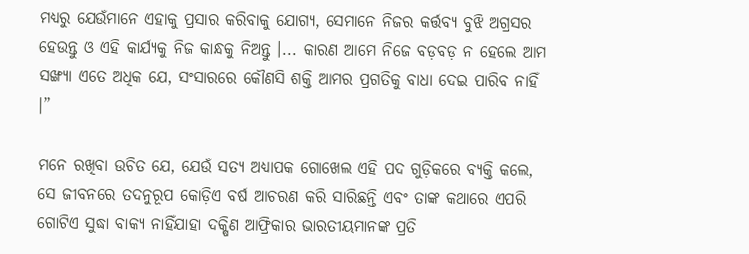ମଧ୍ୟରୁ ଯେଉଁମାନେ ଏହାକୁ ପ୍ରସାର କରିବାକୁ ଯୋଗ୍ୟ, ସେମାନେ ନିଜର କର୍ତ୍ତବ୍ୟ ବୁଝି ଅଗ୍ରସର ହେଉନ୍ତୁ ଓ ଏହି କାର୍ଯ୍ୟକୁ ନିଜ କାନ୍ଧକୁ ନିଅନ୍ତୁ ।... କାରଣ ଆମେ ନିଜେ ବଡ଼ବଡ଼ ନ ହେଲେ ଆମ ସଙ୍ଖ୍ୟା ଏତେ ଅଧିକ ଯେ, ସଂସାରରେ କୌଣସି ଶକ୍ତି ଆମର ପ୍ରଗତିକୁ ବାଧା ଦେଇ ପାରିବ ନାହିଁ ।”

ମନେ ରଖିବା ଉଚିତ ଯେ, ଯେଉଁ ସତ୍ୟ ଅଧ୍ୟାପକ ଗୋଖେଲ ଏହି ପଦ ଗୁଡ଼ିକରେ ବ୍ୟକ୍ତି କଲେ, ସେ ଜୀବନରେ ତଦନୁରୂପ କୋଡ଼ିଏ ବର୍ଷ ଆଚରଣ କରି ସାରିଛନ୍ତି ଏବଂ ତାଙ୍କ କଥାରେ ଏପରି ଗୋଟିଏ ସୁଦ୍ଧା ବାକ୍ୟ ନାହିଁଯାହା ଦକ୍ଷିଣ ଆଫ୍ରିକାର ଭାରତୀୟମାନଙ୍କ ପ୍ରତି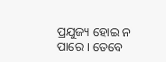ପ୍ରଯୁଜ୍ୟ ହୋଇ ନ ପାରେ । ତେବେ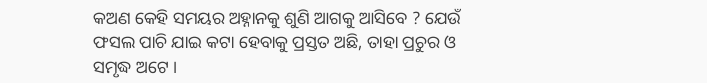କଅଣ କେହି ସମୟର ଅହ୍ନାନକୁ ଶୁଣି ଆଗକୁ ଆସିବେ ? ଯେଉଁ ଫସଲ ପାଚି ଯାଇ କଟା ହେବାକୁ ପ୍ରସ୍ତତ ଅଛି, ତାହା ପ୍ରଚୁର ଓ ସମୃଦ୍ଧ ଅଟେ ।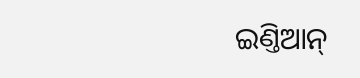ଇଣ୍ତିଆନ୍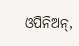ଓପିନିଅନ୍,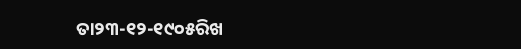ତା୨୩-୧୨-୧୯୦୫ରିଖ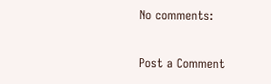No comments:

Post a Comment